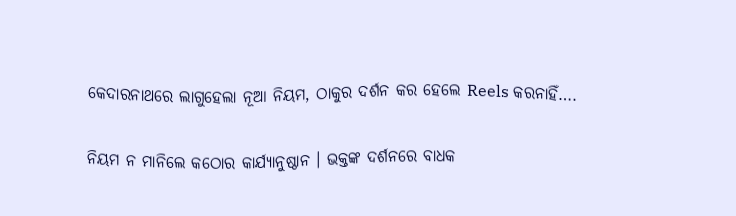କେଦାରନାଥରେ ଲାଗୁହେଲା ନୂଆ ନିୟମ, ଠାକୁର ଦର୍ଶନ କର ହେଲେ Reels କରନାହିଁ….

ନିୟମ ନ ମାନିଲେ କଠୋର କାର୍ଯ୍ୟାନୁଷ୍ଠାନ । ଭକ୍ତଙ୍କ ଦର୍ଶନରେ ବାଧକ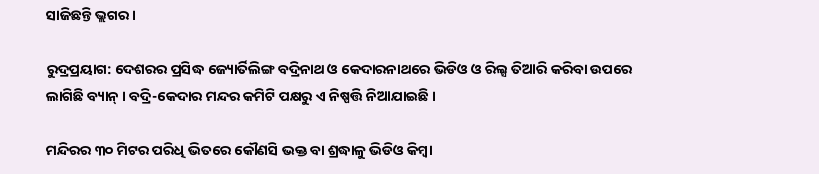ସାଜିଛନ୍ତି ଭ୍ଲଗର ।

ରୁଦ୍ରପ୍ରୟାଗ: ଦେଶରର ପ୍ରସିଦ୍ଧ ଜ୍ୟୋର୍ତିଲିଙ୍ଗ ବଦ୍ରିନାଥ ଓ କେଦାରନାଥରେ ଭିଡିଓ ଓ ରିଲ୍ସ ତିଆରି କରିବା ଉପରେ ଲାଗିଛି ବ୍ୟାନ୍ । ବଦ୍ରି-କେଦାର ମନ୍ଦର କମିଟି ପକ୍ଷରୁ ଏ ନିଷ୍ପତ୍ତି ନିଆଯାଇଛି ।

ମନ୍ଦିରର ୩୦ ମିଟର ପରିଧି ଭିତରେ କୌଣସି ଭକ୍ତ ବା ଶ୍ରଦ୍ଧାଳୁ ଭିଡିଓ କିମ୍ବା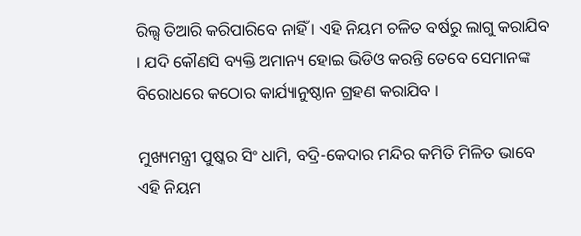ରିଲ୍ସ ତିଆରି କରିପାରିବେ ନାହିଁ । ଏହି ନିୟମ ଚଳିତ ବର୍ଷରୁ ଲାଗୁ କରାଯିବ । ଯଦି କୌଣସି ବ୍ୟକ୍ତି ଅମାନ୍ୟ ହୋଇ ଭିଡିଓ କରନ୍ତି ତେବେ ସେମାନଙ୍କ ବିରୋଧରେ କଠୋର କାର୍ଯ୍ୟାନୁଷ୍ଠାନ ଗ୍ରହଣ କରାଯିବ ।

ମୁଖ୍ୟମନ୍ତ୍ରୀ ପୁଷ୍କର ସିଂ ଧାମି, ବଦ୍ରି-କେଦାର ମନ୍ଦିର କମିତି ମିଳିତ ଭାବେ ଏହି ନିୟମ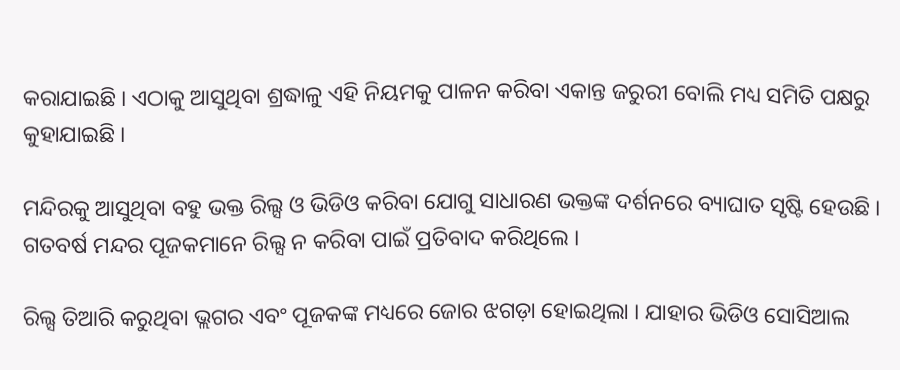କରାଯାଇଛି । ଏଠାକୁ ଆସୁଥିବା ଶ୍ରଦ୍ଧାଳୁ ଏହି ନିୟମକୁ ପାଳନ କରିବା ଏକାନ୍ତ ଜରୁରୀ ବୋଲି ମଧ୍ୟ ସମିତି ପକ୍ଷରୁ କୁହାଯାଇଛି ।

ମନ୍ଦିରକୁ ଆସୁଥିବା ବହୁ ଭକ୍ତ ରିଲ୍ସ ଓ ଭିଡିଓ କରିବା ଯୋଗୁ ସାଧାରଣ ଭକ୍ତଙ୍କ ଦର୍ଶନରେ ବ୍ୟାଘାତ ସୃଷ୍ଟି ହେଉଛି । ଗତବର୍ଷ ମନ୍ଦର ପୂଜକମାନେ ରିଲ୍ସ ନ କରିବା ପାଇଁ ପ୍ରତିବାଦ କରିଥିଲେ ।

ରିଲ୍ସ ତିଆରି କରୁଥିବା ଭ୍ଲଗର ଏବଂ ପୂଜକଙ୍କ ମଧ୍ୟରେ ଜୋର ଝଗଡ଼ା ହୋଇଥିଲା । ଯାହାର ଭିଡିଓ ସୋସିଆଲ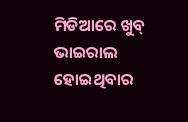ମିଡିଆରେ ଖୁବ୍ ଭାଇରାଲ ହୋଇଥିବାର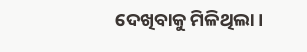ଦେଖିବାକୁ ମିଳିଥିଲା ।